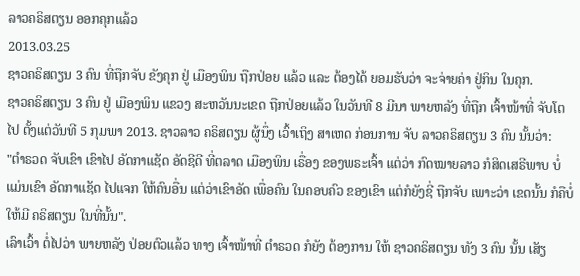ລາວຄຣິສຕຽນ ອອກຄຸກແລ້ວ
2013.03.25
ຊາວຄຣິສຕຽນ 3 ຄົນ ທີ່ຖືກຈັບ ຂັງຄຸກ ຢູ່ ເມືອງພິນ ຖືກປ່ອຍ ແລ້ວ ແລະ ຕ້ອງໄດ້ ຍອມຮັບວ່າ ຈະຈ່າຍຄ່າ ຢູ່ກິນ ໃນຄຸກ.
ຊາວຄຣິສຕຽນ 3 ຄົນ ຢູ່ ເມືອງພິນ ແຂວງ ສະຫວັນນະເຂດ ຖືກປ່ອຍແລ້ວ ໃນວັນທີ 8 ມີນາ ພາຍຫລັງ ທີ່ຖືກ ເຈົ້າໜ້າທີ່ ຈັບໂຕໄປ ຕັ້ງແຕ່ວັນທີ 5 ກຸມພາ 2013. ຊາວລາວ ຄຣິສຕຽນ ຜູ້ນຶ່ງ ເວົ້າເຖິງ ສາເຫດ ກ່ອນການ ຈັບ ລາວຄຣິສຕຽນ 3 ຄົນ ນັ້ນວ່າ:
"ຕໍາຣວດ ຈັບເຂົາ ເຂົາໄປ ອັດກາແຊັດ ອັດຊີດີ ທີ່ຕລາດ ເມືອງພິນ ເຣື່ອງ ຂອງພຣະເຈົ້າ ແຕ່ວ່າ ກົດໝາຍລາວ ກໍສິດເສຣີພາບ ບໍ່ແມ່ນເຂົາ ອັດກາແຊັດ ໄປແຈກ ໃຫ້ຄົນອື່ນ ແຕ່ວ່າເຂົາອັດ ເພື່ອຄົນ ໃນຄອບຄົວ ຂອງເຂົາ ແຕ່ກໍຍັງຊີ່ ຖືກຈັບ ເພາະວ່າ ເຂດນັ້ນ ກໍຄືບໍ່ໃຫ້ມີ ຄຣິສຕຽນ ໃນທີ່ນັ້ນ".
ເລົາເວົ້າ ຕໍ່ໄປວ່າ ພາຍຫລັງ ປ່ອຍຕົວແລ້ວ ທາງ ເຈົ້າໜ້າທີ່ ຕໍາຣວດ ກໍຍັງ ຕ້ອງການ ໃຫ້ ຊາວຄຣິສຕຽນ ທັງ 3 ຄົນ ນັ້ນ ເສັຽ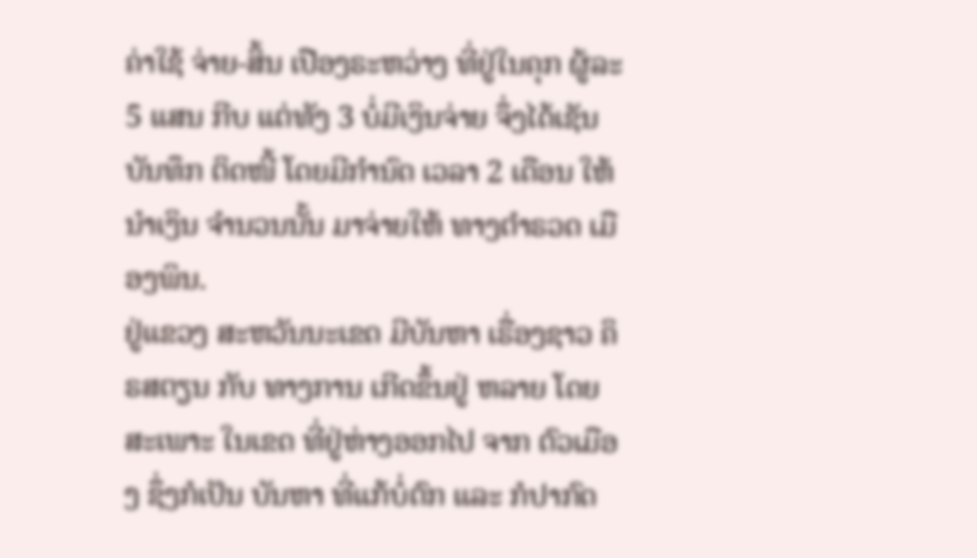ຄ່າໃຊ້ ຈ່າຍ-ສິ້ນ ເປືອງຣະຫວ່າງ ທີ່ຢູ່ໃນຄຸກ ຜູ້ລະ 5 ແສນ ກີບ ແຕ່ທັງ 3 ບໍ່ມີເງິນຈ່າຍ ຈຶ່ງໄດ້ເຊັນ ບັນທຶກ ຕິດໜີ້ ໂດຍມີກໍານົດ ເວລາ 2 ເດືອນ ໃຫ້ນໍາເງິນ ຈໍານວນນັ້ນ ມາຈ່າຍໃຫ້ ທາງຕໍາຣວດ ເມືອງພິນ.
ຢູ່ແຂວງ ສະຫວັນນະເຂດ ມີບັນຫາ ເຣື່ອງຊາວ ຄິຣສຕຽນ ກັບ ທາງການ ເກີດຂຶ້ນຢູ່ ຫລາຍ ໂດຍສະເພາະ ໃນເຂດ ທີ່ຢູ່ຫ່າງອອກໄປ ຈາກ ຕົວເມືອງ ຊຶ່ງກໍເປັນ ບັນຫາ ທີ່ແກ້ບໍ່ຕົກ ແລະ ກໍປາກົດ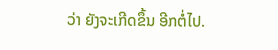ວ່າ ຍັງຈະເກີດຂຶ້ນ ອີກຕໍ່ໄປ.